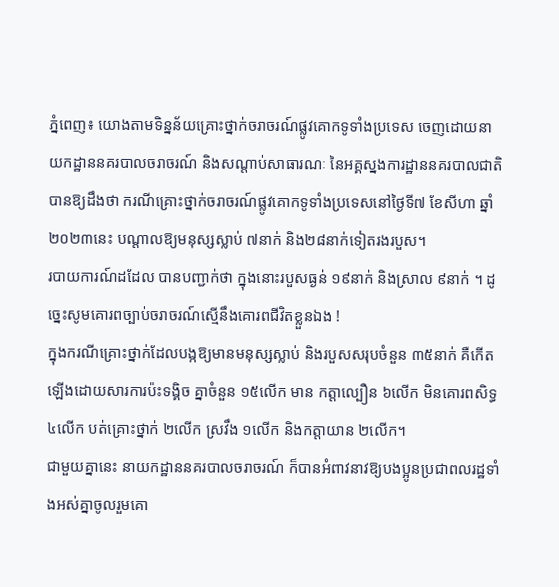ភ្នំពេញ៖ យោងតាមទិន្នន័យគ្រោះថ្នាក់ចរាចរណ៍ផ្លូវគោកទូទាំងប្រទេស ចេញដោយនាយកដ្ឋាននគរបាលចរាចរណ៍ និងសណ្តាប់សាធារណៈ នៃអគ្គស្នងការដ្ឋាននគរបាលជាតិ បានឱ្យដឹងថា ករណីគ្រោះថ្នាក់ចរាចរណ៍ផ្លូវគោកទូទាំងប្រទេសនៅថ្ងៃទី៧ ខែសីហា ឆ្នាំ២០២៣នេះ បណ្តាលឱ្យមនុស្សស្លាប់ ៧នាក់ និង២៨នាក់ទៀតរងរបួស។
របាយការណ៍ដដែល បានបញ្ជាក់ថា ក្នុងនោះរបួសធ្ងន់ ១៩នាក់ និងស្រាល ៩នាក់ ។ ដូច្នេះសូមគោរពច្បាប់ចរាចរណ៍ស្មើនឹងគោរពជីវិតខ្លួនឯង !
ក្នុងករណីគ្រោះថ្នាក់ដែលបង្កឱ្យមានមនុស្សស្លាប់ និងរបួសសរុបចំនួន ៣៥នាក់ គឺកើតឡើងដោយសារការប៉ះទង្គិច គ្នាចំនួន ១៥លើក មាន កត្តាល្បឿន ៦លើក មិនគោរពសិទ្ធ ៤លើក បត់គ្រោះថ្នាក់ ២លើក ស្រវឹង ១លើក និងកត្តាយាន ២លើក។
ជាមួយគ្នានេះ នាយកដ្ឋាននគរបាលចរាចរណ៍ ក៏បានអំពាវនាវឱ្យបងប្អូនប្រជាពលរដ្ឋទាំងអស់គ្នាចូលរួមគោ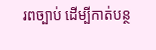រពច្បាប់ ដើម្បីកាត់បន្ថ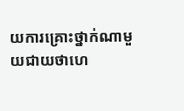យការគ្រោះថ្នាក់ណាមួយជាយថាហេ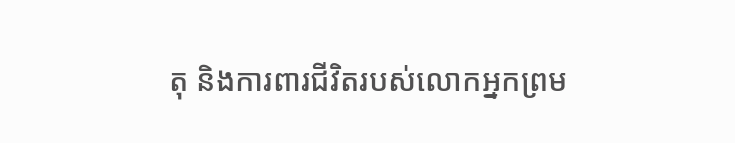តុ និងការពារជីវិតរបស់លោកអ្នកព្រម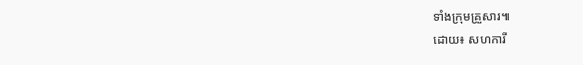ទាំងក្រុមគ្រួសារ៕
ដោយ៖ សហការី